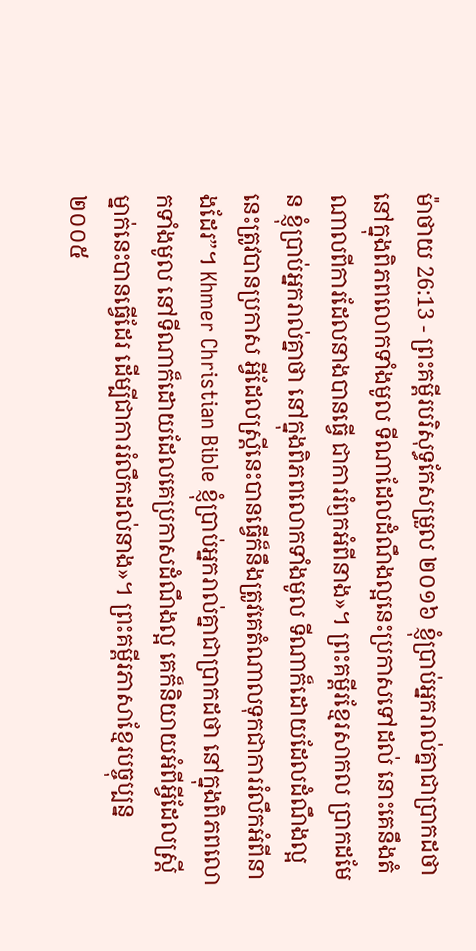ម៉ាថាយ 26:13 - ព្រះគម្ពីរបរិសុទ្ធកែសម្រួល ២០១៦ ខ្ញុំប្រាប់អ្នករាល់គ្នាជាប្រាកដថា នៅក្នុងពិភពលោកទាំងមូល ទីណាដែលដំណឹងល្អនេះប្រកាសទៅដល់ នោះគេនឹងតំណាលពីការដែលនាងបានធ្វើ ជាការរំឭកអំពីនាង»។ ព្រះគម្ពីរខ្មែរសាកល ប្រាកដមែន ខ្ញុំប្រាប់អ្នករាល់គ្នាថា នៅក្នុងពិភពលោកទាំងមូល ទីណាក៏ដោយដែលដំណឹងល្អនេះត្រូវបានប្រកាស អ្វីដែលស្ត្រីនេះបានធ្វើក៏នឹងត្រូវគេតំណាលទុកជាការរំលឹកអំពីនាងដែរ”។ Khmer Christian Bible ខ្ញុំប្រាប់អ្នករាល់គ្នាជាប្រាកដថា នៅក្នុងពិភពលោកទាំងមូល នៅទីណាក៏ដោយដែលគេប្រកាសដំណឹងល្អ គេក៏និយាយអំពីអ្វីដែលស្ដ្រីម្នាក់នេះបានធ្វើដែរ ដើម្បីជាការរំលឹកដល់នាង»។ ព្រះគម្ពីរភាសាខ្មែរបច្ចុប្បន្ន ២០០៥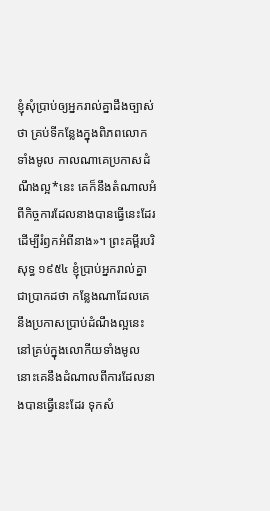ខ្ញុំសុំប្រាប់ឲ្យអ្នករាល់គ្នាដឹងច្បាស់ថា គ្រប់ទីកន្លែងក្នុងពិភពលោកទាំងមូល កាលណាគេប្រកាសដំណឹងល្អ*នេះ គេក៏នឹងតំណាលអំពីកិច្ចការដែលនាងបានធ្វើនេះដែរ ដើម្បីរំឭកអំពីនាង»។ ព្រះគម្ពីរបរិសុទ្ធ ១៩៥៤ ខ្ញុំប្រាប់អ្នករាល់គ្នាជាប្រាកដថា កន្លែងណាដែលគេនឹងប្រកាសប្រាប់ដំណឹងល្អនេះ នៅគ្រប់ក្នុងលោកីយទាំងមូល នោះគេនឹងដំណាលពីការដែលនាងបានធ្វើនេះដែរ ទុកសំ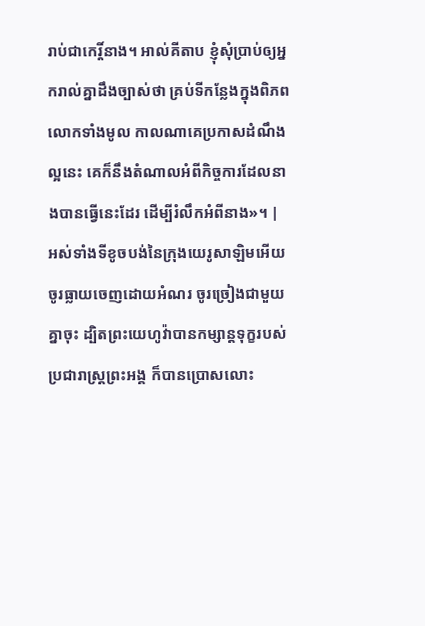រាប់ជាកេរ្តិ៍នាង។ អាល់គីតាប ខ្ញុំសុំប្រាប់ឲ្យអ្នករាល់គ្នាដឹងច្បាស់ថា គ្រប់ទីកន្លែងក្នុងពិភពលោកទាំងមូល កាលណាគេប្រកាសដំណឹងល្អនេះ គេក៏នឹងតំណាលអំពីកិច្ចការដែលនាងបានធ្វើនេះដែរ ដើម្បីរំលឹកអំពីនាង»។ |
អស់ទាំងទីខូចបង់នៃក្រុងយេរូសាឡិមអើយ ចូរធ្លាយចេញដោយអំណរ ចូរច្រៀងជាមួយគ្នាចុះ ដ្បិតព្រះយេហូវ៉ាបានកម្សាន្តទុក្ខរបស់ប្រជារាស្ត្រព្រះអង្គ ក៏បានប្រោសលោះ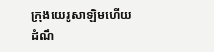ក្រុងយេរូសាឡិមហើយ
ដំណឹ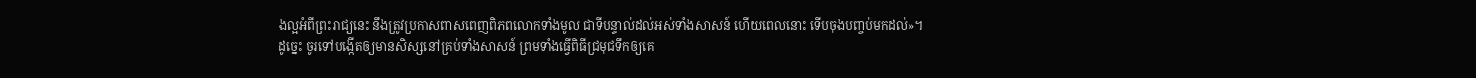ងល្អអំពីព្រះរាជ្យនេះ នឹងត្រូវប្រកាសពាសពេញពិភពលោកទាំងមូល ជាទីបន្ទាល់ដល់អស់ទាំងសាសន៍ ហើយពេលនោះ ទើបចុងបញ្ចប់មកដល់»។
ដូច្នេះ ចូរទៅបង្កើតឲ្យមានសិស្សនៅគ្រប់ទាំងសាសន៍ ព្រមទាំងធ្វើពិធីជ្រមុជទឹកឲ្យគេ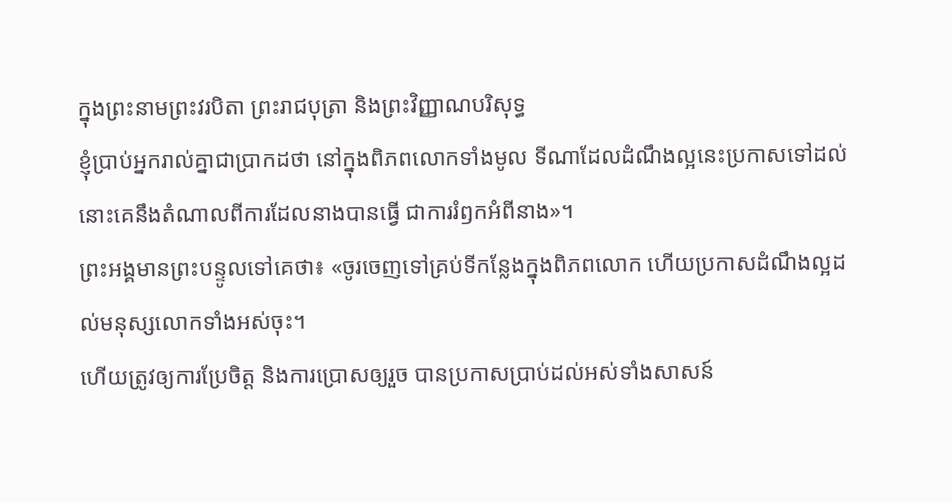ក្នុងព្រះនាមព្រះវរបិតា ព្រះរាជបុត្រា និងព្រះវិញ្ញាណបរិសុទ្ធ
ខ្ញុំប្រាប់អ្នករាល់គ្នាជាប្រាកដថា នៅក្នុងពិភពលោកទាំងមូល ទីណាដែលដំណឹងល្អនេះប្រកាសទៅដល់ នោះគេនឹងតំណាលពីការដែលនាងបានធ្វើ ជាការរំឭកអំពីនាង»។
ព្រះអង្គមានព្រះបន្ទូលទៅគេថា៖ «ចូរចេញទៅគ្រប់ទីកន្លែងក្នុងពិភពលោក ហើយប្រកាសដំណឹងល្អដល់មនុស្សលោកទាំងអស់ចុះ។
ហើយត្រូវឲ្យការប្រែចិត្ត និងការប្រោសឲ្យរួច បានប្រកាសប្រាប់ដល់អស់ទាំងសាសន៍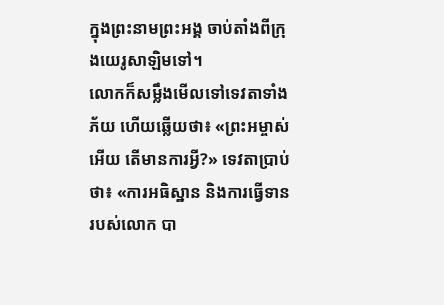ក្នុងព្រះនាមព្រះអង្គ ចាប់តាំងពីក្រុងយេរូសាឡិមទៅ។
លោកក៏សម្លឹងមើលទៅទេវតាទាំងភ័យ ហើយឆ្លើយថា៖ «ព្រះអម្ចាស់អើយ តើមានការអ្វី?» ទេវតាប្រាប់ថា៖ «ការអធិស្ឋាន និងការធ្វើទានរបស់លោក បា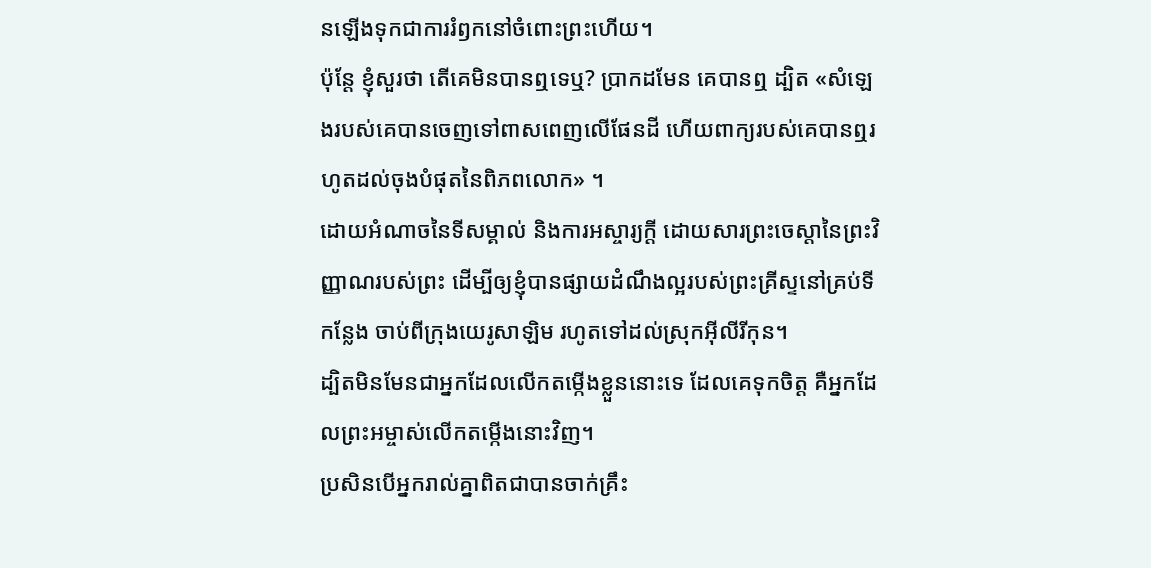នឡើងទុកជាការរំឭកនៅចំពោះព្រះហើយ។
ប៉ុន្តែ ខ្ញុំសួរថា តើគេមិនបានឮទេឬ? ប្រាកដមែន គេបានឮ ដ្បិត «សំឡេងរបស់គេបានចេញទៅពាសពេញលើផែនដី ហើយពាក្យរបស់គេបានឮរហូតដល់ចុងបំផុតនៃពិភពលោក» ។
ដោយអំណាចនៃទីសម្គាល់ និងការអស្ចារ្យក្ដី ដោយសារព្រះចេស្តានៃព្រះវិញ្ញាណរបស់ព្រះ ដើម្បីឲ្យខ្ញុំបានផ្សាយដំណឹងល្អរបស់ព្រះគ្រីស្ទនៅគ្រប់ទីកន្លែង ចាប់ពីក្រុងយេរូសាឡិម រហូតទៅដល់ស្រុកអ៊ីលីរីកុន។
ដ្បិតមិនមែនជាអ្នកដែលលើកតម្កើងខ្លួននោះទេ ដែលគេទុកចិត្ត គឺអ្នកដែលព្រះអម្ចាស់លើកតម្កើងនោះវិញ។
ប្រសិនបើអ្នករាល់គ្នាពិតជាបានចាក់គ្រឹះ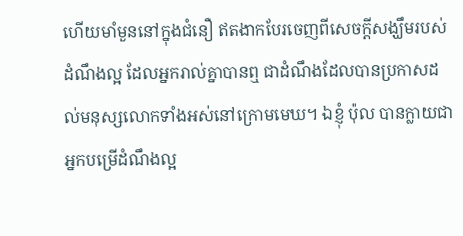ហើយមាំមួននៅក្នុងជំនឿ ឥតងាកបែរចេញពីសេចក្តីសង្ឃឹមរបស់ដំណឹងល្អ ដែលអ្នករាល់គ្នាបានឮ ជាដំណឹងដែលបានប្រកាសដល់មនុស្សលោកទាំងអស់នៅក្រោមមេឃ។ ឯខ្ញុំ ប៉ុល បានក្លាយជាអ្នកបម្រើដំណឹងល្អ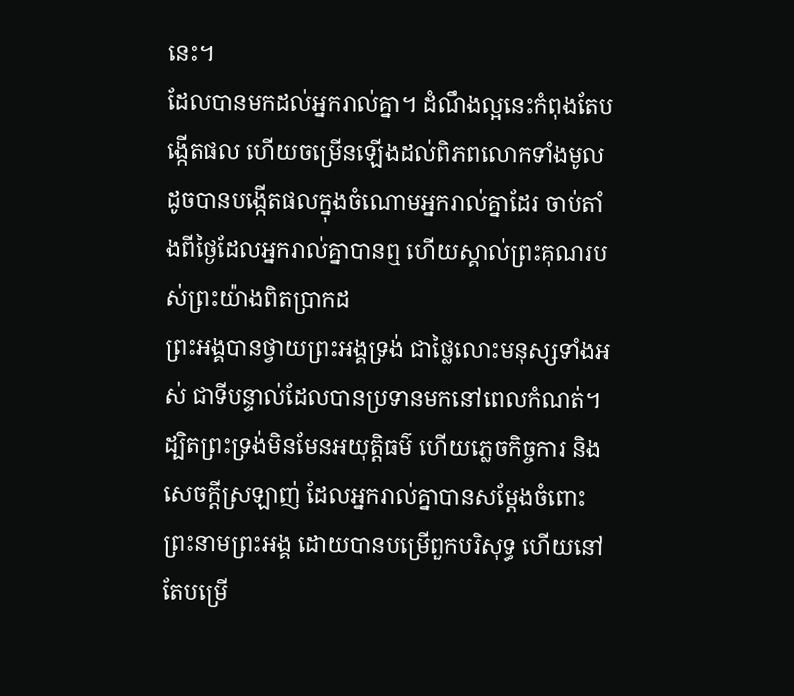នេះ។
ដែលបានមកដល់អ្នករាល់គ្នា។ ដំណឹងល្អនេះកំពុងតែបង្កើតផល ហើយចម្រើនឡើងដល់ពិភពលោកទាំងមូល ដូចបានបង្កើតផលក្នុងចំណោមអ្នករាល់គ្នាដែរ ចាប់តាំងពីថ្ងៃដែលអ្នករាល់គ្នាបានឮ ហើយស្គាល់ព្រះគុណរបស់ព្រះយ៉ាងពិតប្រាកដ
ព្រះអង្គបានថ្វាយព្រះអង្គទ្រង់ ជាថ្លៃលោះមនុស្សទាំងអស់ ជាទីបន្ទាល់ដែលបានប្រទានមកនៅពេលកំណត់។
ដ្បិតព្រះទ្រង់មិនមែនអយុត្តិធម៌ ហើយភ្លេចកិច្ចការ និងសេចក្តីស្រឡាញ់ ដែលអ្នករាល់គ្នាបានសម្ដែងចំពោះព្រះនាមព្រះអង្គ ដោយបានបម្រើពួកបរិសុទ្ធ ហើយនៅតែបម្រើ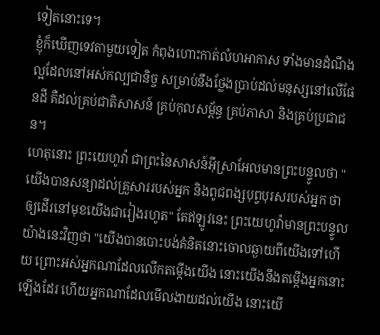ទៀតនោះទេ។
ខ្ញុំក៏ឃើញទេវតាមួយទៀត កំពុងហោះកាត់លំហអាកាស ទាំងមានដំណឹងល្អដែលនៅអស់កល្បជានិច្ច សម្រាប់នឹងថ្លែងប្រាប់ដល់មនុស្សនៅលើផែនដី គឺដល់គ្រប់ជាតិសាសន៍ គ្រប់កុលសម្ព័ន្ធ គ្រប់ភាសា និងគ្រប់ប្រជាជន។
ហេតុនោះ ព្រះយេហូវ៉ា ជាព្រះនៃសាសន៍អ៊ីស្រាអែលមានព្រះបន្ទូលថា "យើងបានសន្យាដល់គ្រួសាររបស់អ្នក និងពូជពង្សបុព្វបុរសរបស់អ្នក ថាឲ្យដើរនៅមុខយើងជារៀងរហូត" តែឥឡូវនេះ ព្រះយេហូវ៉ាមានព្រះបន្ទូលយ៉ាងនេះវិញថា "យើងបានបោះបង់គំនិតនោះចោលឆ្ងាយពីយើងទៅហើយ ព្រោះអស់អ្នកណាដែលលើកតម្កើងយើង នោះយើងនឹងតម្កើងអ្នកនោះឡើងដែរ ហើយអ្នកណាដែលមើលងាយដល់យើង នោះយើ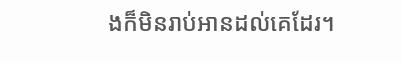ងក៏មិនរាប់អានដល់គេដែរ។